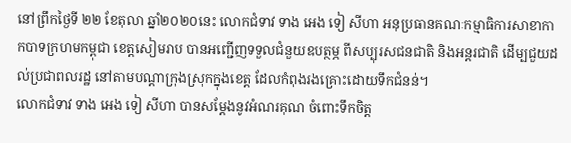នៅព្រឹកថ្ងៃទី ២២ ខែតុលា ឆ្នាំ២០២០នេះ លោកជំទាវ ទាង អេង ទៀ សីហា អនុប្រធានគណៈកម្មាធិការសាខាកាកបាទក្រហមកម្ពុជា ខេត្តសៀមរាប បានអញ្ជើញទទួលជំនួយឧបត្ថម្ភ ពីសប្បុរសជនជាតិ និងអន្តរជាតិ ដើម្បជួយដល់ប្រជាពលរដ្ឋ នៅតាមបណ្ដាក្រុងស្រុកក្នុងខេត្ត ដែលកំពុងរងគ្រោះដោយទឹកជំនន់។
លោកជំទាវ ទាង អេង ទៀ សីហា បានសម្តែងនូវអំណរគុណ ចំពោះទឹកចិត្ត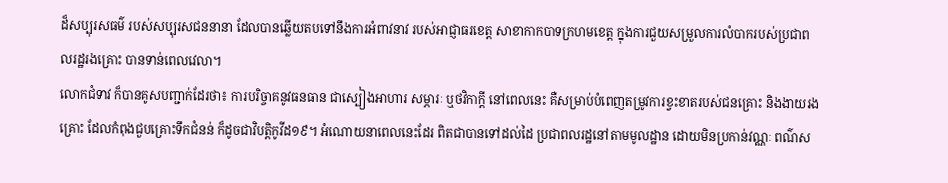ដ៏សប្បុរសធម៌ របស់សប្បុរសជននានា ដែលបានឆ្លើយតបទៅនឹងការអំពាវនាវ របស់អាជ្ញាធរខេត្ត សាខាកាកបាទក្រហមខេត្ត ក្នុងការជួយសម្រួលការលំបាករបស់ប្រជាពលរដ្ឋរងគ្រោះ បានទាន់ពេលវេលា។
លោកជំទាវ ក៏បានគូសបញ្ជាក់ដែរថា៖ ការបរិច្ចាគនូវធនធាន ជាស្បៀងអាហារ សម្ភារៈ ឬថវិកាក្ដី នៅពេលនេះ គឺសម្រាប់បំពេញតម្រូវការខ្វះខាតរបស់ជនគ្រោះ និងងាយរងគ្រោះ ដែលកំពុងជួបគ្រោះទឹកជំនន់ ក៏ដូចជាវិបត្តិកូវីដ១៩។ អំណោយនាពេលនេះដែរ ពិតជាបានទៅដល់ដៃ ប្រជាពលរដ្ឋនៅតាមមូលដ្ឋាន ដោយមិនប្រកាន់វណ្ណៈ ពណ៌ស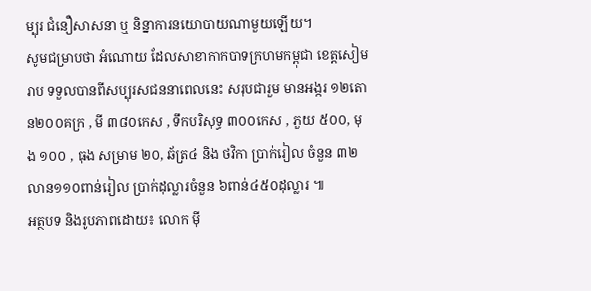ម្បុរ ជំនឿសាសនា ឬ និន្នាការនយោបាយណាមួយឡើយ។
សូមជម្រាបថា អំណោយ ដែលសាខាកាកបាទក្រហមកម្ពុជា ខេត្តសៀមរាប ទទួលបានពីសប្បុរសជននាពេលនេះ សរុបជារួម មានអង្ករ ១២តោន២០០គក្រ , មី ៣៨០កេស , ទឹកបរិសុទ្ធ ៣០០កេស , ភួយ ៥០០, មុង ១០០ , ធុង សម្រាម ២០, ឆ័ត្រ៤ និង ថវិកា ប្រាក់រៀល ចំនួន ៣២លាន១១០ពាន់រៀល ប្រាក់ដុល្លារចំនួន ៦ពាន់៤៥០ដុល្លារ ៕
អត្ថបទ និងរូបភាពដោយ៖ លោក ម៉ី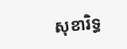សុខារិទ្ធ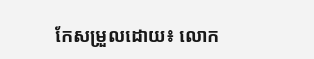កែសម្រួលដោយ៖ លោក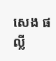សេង ផល្លី